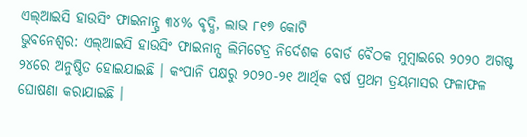ଏଲ୍ଆଇସି ହାଉସିଂ ଫାଇନାନ୍ସ୍ର ୩୪% ବୃଦ୍ଧି, ଲାଭ ୮୧୭ କୋଟି
ଭୁବନେଶ୍ୱର: ଏଲ୍ଆଇସି ହାଉସିଂ ଫାଇନାନ୍ସ ଲିମିଟେଡ୍ର ନିର୍ଦେଶକ ବୋର୍ଡ ବୈଠକ ମୁମ୍ବାଇରେ ୨୦୨୦ ଅଗଷ୍ଟ ୨୪ରେ ଅନୁଷ୍ଠିତ ହୋଇଯାଇଛି । କଂପାନି ପକ୍ଷରୁ ୨୦୨୦-୨୧ ଆର୍ଥିକ ବର୍ଷ ପ୍ରଥମ ତ୍ରୟମାସର ଫଳାଫଳ ଘୋଷଣା କରାଯାଇଛି ।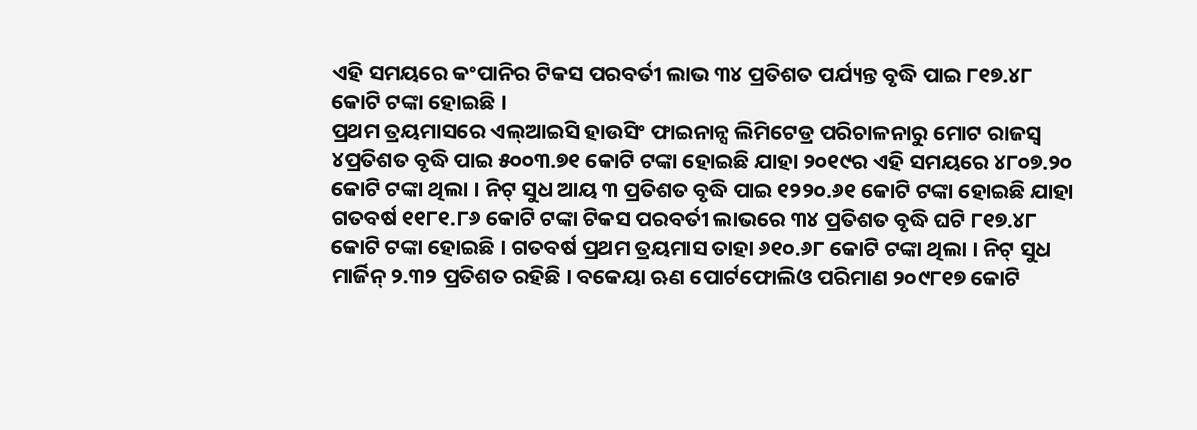ଏହି ସମୟରେ କଂପାନିର ଟିକସ ପରବର୍ତୀ ଲାଭ ୩୪ ପ୍ରତିଶତ ପର୍ଯ୍ୟନ୍ତ ବୃଦ୍ଧି ପାଇ ୮୧୭.୪୮ କୋଟି ଟଙ୍କା ହୋଇଛି ।
ପ୍ରଥମ ତ୍ରୟମାସରେ ଏଲ୍ଆଇସି ହାଉସିଂ ଫାଇନାନ୍ସ ଲିମିଟେଡ୍ର ପରିଚାଳନାରୁ ମୋଟ ରାଜସ୍ୱ ୪ପ୍ରତିଶତ ବୃଦ୍ଧି ପାଇ ୫୦୦୩.୭୧ କୋଟି ଟଙ୍କା ହୋଇଛି ଯାହା ୨୦୧୯ର ଏହି ସମୟରେ ୪୮୦୭.୨୦ କୋଟି ଟଙ୍କା ଥିଲା । ନିଟ୍ ସୁଧ ଆୟ ୩ ପ୍ରତିଶତ ବୃଦ୍ଧି ପାଇ ୧୨୨୦.୬୧ କୋଟି ଟଙ୍କା ହୋଇଛି ଯାହା ଗତବର୍ଷ ୧୧୮୧.୮୬ କୋଟି ଟଙ୍କା ଟିକସ ପରବର୍ତୀ ଲାଭରେ ୩୪ ପ୍ରତିଶତ ବୃଦ୍ଧି ଘଟି ୮୧୭.୪୮ କୋଟି ଟଙ୍କା ହୋଇଛି । ଗତବର୍ଷ ପ୍ରଥମ ତ୍ରୟମାସ ତାହା ୬୧୦.୬୮ କୋଟି ଟଙ୍କା ଥିଲା । ନିଟ୍ ସୁଧ ମାର୍ଜିନ୍ ୨.୩୨ ପ୍ରତିଶତ ରହିଛି । ବକେୟା ଋଣ ପୋର୍ଟଫୋଲିଓ ପରିମାଣ ୨୦୯୮୧୭ କୋଟି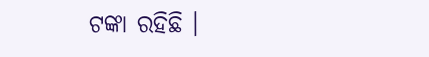ଟଙ୍କା ରହିଛି ।